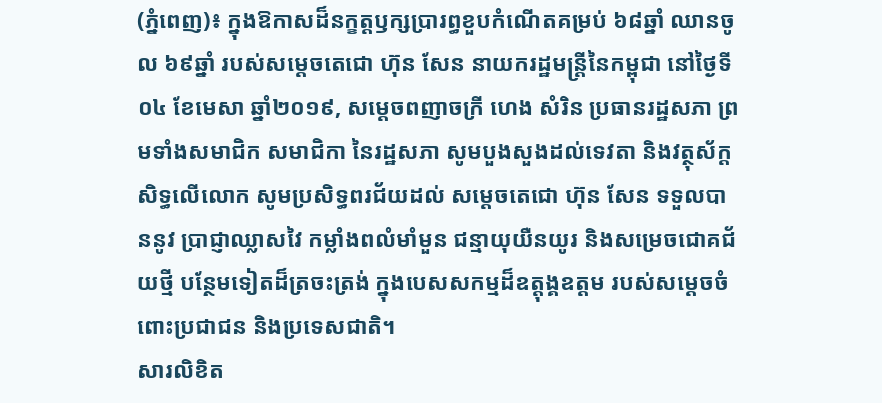(ភ្នំពេញ)៖ ក្នុងឱកាសដ៏នក្ខត្តឫក្សប្រារព្ធខួបកំណើតគម្រប់ ៦៨ឆ្នាំ ឈានចូល ៦៩ឆ្នាំ របស់សម្ដេចតេជោ ហ៊ុន សែន នាយករដ្ឋមន្ត្រីនៃកម្ពុជា នៅថ្ងៃទី០៤ ខែមេសា ឆ្នាំ២០១៩, សម្តេចពញាចក្រី ហេង សំរិន ប្រធានរដ្ឋសភា ព្រមទាំងសមាជិក សមាជិកា នៃរដ្ឋសភា សូមបួងសួងដល់ទេវតា និងវត្ថុស័ក្តសិទ្ធលើលោក សូមប្រសិទ្ធពរជ័យដល់ សម្ដេចតេជោ ហ៊ុន សែន ទទួលបាននូវ ប្រាជ្ញាឈ្លាសវៃ កម្លាំងពលំមាំមួន ជន្មាយុយឺនយូរ និងសម្រេចជោគជ័យថ្មី បន្ថែមទៀតដ៏ត្រចះត្រង់ ក្នុងបេសសកម្មដ៏ឧត្ដុង្គឧត្ដម របស់សម្ដេចចំពោះប្រជាជន និងប្រទេសជាតិ។
សារលិខិត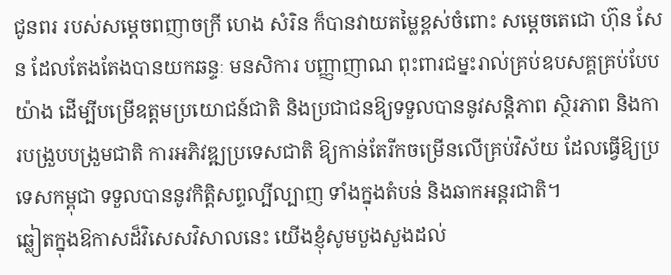ជូនពរ របស់សម្តេចពញាចក្រី ហេង សំរិន ក៏បានវាយតម្លៃខ្ពស់ចំពោះ សម្តេចតេជោ ហ៊ុន សែន ដែលតែងតែងបានយកឆន្ទៈ មនសិការ បញ្ញាញាណ ពុះពារជម្នះរាល់គ្រប់ឧបសគ្គគ្រប់បែបយ៉ាង ដើម្បីបម្រើឧត្តមប្រយោជន៍ជាតិ និងប្រជាជនឱ្យទទួលបាននូវសន្តិភាព ស្ថិរភាព និងការបង្រួបបង្រួមជាតិ ការអភិវឌ្ឍប្រទេសជាតិ ឱ្យកាន់តែរីកចម្រើនលើគ្រប់វិស័យ ដែលធ្វើឱ្យប្រទេសកម្ពុជា ទទួលបាននូវកិត្តិសព្ទល្បីល្បាញ ទាំងក្នុងតំបន់ និងឆាកអន្តរជាតិ។
ឆ្លៀតក្នុងឱកាសដ៏វិសេសវិសាលនេះ យើងខ្ញុំសូមបួងសួងដល់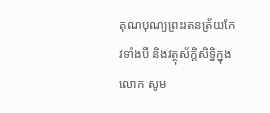គុណបុណ្យព្រះរតនត្រ័យកែវទាំងបី និងវត្ថុស័ក្ដិសិទ្ធិក្នុងលោក សូម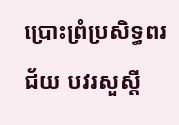ប្រោះព្រំប្រសិទ្ធពរជ័យ បវរសួស្ដី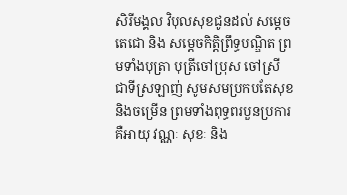សិរីមង្គល វិបុលសុខជូនដល់ សម្ដេចតេជោ និង សម្ដេចកិត្តិព្រឹទ្ធបណ្ឌិត ព្រមទាំងបុត្រា បុត្រីចៅប្រុស ចៅស្រី ជាទីស្រឡាញ់ សូមសមប្រកបតែសុខ និងចម្រើន ព្រមទាំងពុទ្ធពរបួនប្រការ គឺអាយុ វណ្ណៈ សុខៈ និង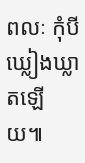ពលៈ កុំបីឃ្លៀងឃ្លាតឡើយ៕